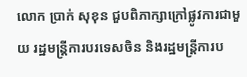លោក ប្រាក់ សុខុន ជួបពិភាក្សាក្រៅផ្លូវការជាមួយ រដ្ឋមន្រ្តីការបរទេសចិន និងរដ្ឋមន្ត្រីការប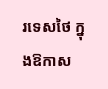រទេសថៃ ក្នុងឱកាស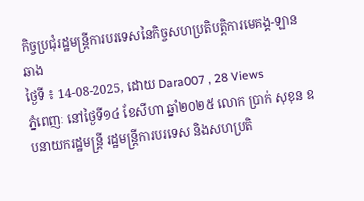កិច្ចប្រជុំរដ្ឋមន្ត្រីការបរទេសនៃកិច្ចសហប្រតិបត្តិការមេគង្គ-ឡានឆាង
ថ្ងៃទី ៖ 14-08-2025, ដោយ Dara007 , 28 Views
ភ្នំពេញៈ នៅថ្ងៃទី១៤ ខែសីហា ឆ្នាំ២០២៥ លោក ប្រាក់ សុខុន ឧបនាយករដ្ឋមន្ត្រី រដ្ឋមន្ត្រីការបរទេស និងសហប្រតិ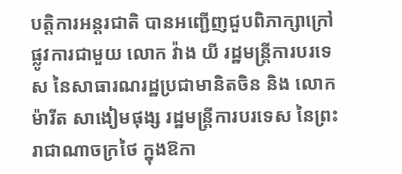បត្តិការអន្តរជាតិ បានអញ្ជើញជួបពិភាក្សាក្រៅផ្លូវការជាមួយ លោក វ៉ាង យី រដ្ឋមន្រ្តីការបរទេស នៃសាធារណរដ្ឋប្រជាមានិតចិន និង លោក ម៉ារីត សាងៀមផុង្ស រដ្ឋមន្ត្រីការបរទេស នៃព្រះរាជាណាចក្រថៃ ក្នុងឱកា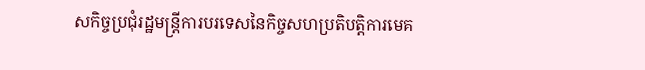សកិច្ចប្រជុំរដ្ឋមន្ត្រីការបរទេសនៃកិច្ចសហប្រតិបត្តិការមេគ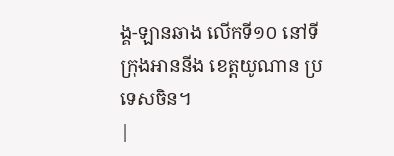ង្គ-ឡានឆាង លើកទី១០ នៅទីក្រុងអាននីង ខេត្តយូណាន ប្រទេសចិន។
|